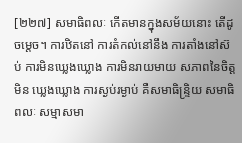[២២៧] សមាធិពលៈ កើតមានក្នុងសម័យនោះ តើដូចម្តេច។ ការឋិតនៅ ការតំកល់នៅនឹង ការតាំងនៅស៊ប់ ការមិនឃ្លេងឃ្លោង ការមិនរាយមាយ សភាពនៃចិត្តមិន ឃ្លេងឃ្លោង ការស្ងប់រម្ងាប់ គឺសមាធិន្ទ្រិយ សមាធិពលៈ សម្មាសមា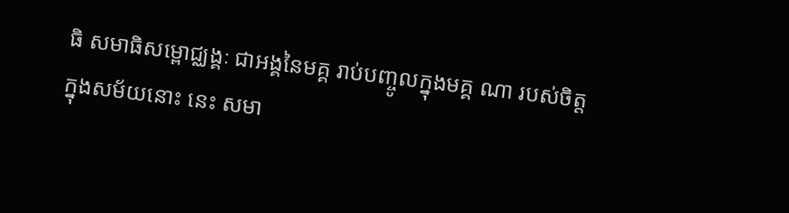ធិ សមាធិសម្ពោជ្ឈង្គៈ ជាអង្គនៃមគ្គ រាប់បញ្ចូលក្នុងមគ្គ ណា របស់ចិត្ត ក្នុងសម័យនោះ នេះ សមា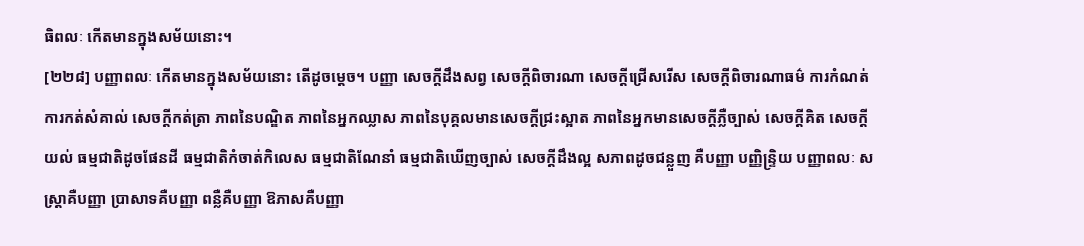ធិពលៈ កើតមានក្នុងសម័យនោះ។
[២២៨] បញ្ញាពលៈ កើតមានក្នុងសម័យនោះ តើដូចម្តេច។ បញ្ញា សេចក្តីដឹងសព្វ សេចក្តីពិចារណា សេចក្តីជ្រើសរើស សេចក្តីពិចារណាធម៌ ការកំណត់ ការកត់សំគាល់ សេចក្តីកត់ត្រា ភាពនៃបណ្ឌិត ភាពនៃអ្នកឈ្លាស ភាពនៃបុគ្គលមានសេចក្តីជ្រះស្អាត ភាពនៃអ្នកមានសេចក្តីភ្លឺច្បាស់ សេចក្តីគិត សេចក្តីយល់ ធម្មជាតិដូចផែនដី ធម្មជាតិកំចាត់កិលេស ធម្មជាតិណែនាំ ធម្មជាតិឃើញច្បាស់ សេចក្តីដឹងល្អ សភាពដូចជន្លួញ គឺបញ្ញា បញ្ញិន្ទ្រិយ បញ្ញាពលៈ សស្ត្រាគឺបញ្ញា ប្រាសាទគឺបញ្ញា ពន្លឺគឺបញ្ញា ឱភាសគឺបញ្ញា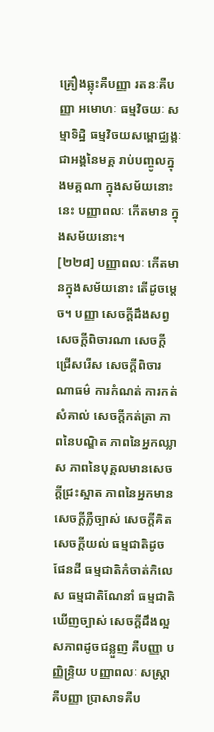គ្រឿងឆ្លុះគឺបញ្ញា រតនៈគឺបញ្ញា អមោហៈ ធម្មវិចយៈ សម្មាទិដ្ឋិ ធម្មវិចយសម្ពោជ្ឈង្គៈ ជាអង្គនៃមគ្គ រាប់បញ្ចូលក្នុងមគ្គណា ក្នុងសម័យនោះ នេះ បញ្ញាពលៈ កើតមាន ក្នុងសម័យនោះ។
[២២៨] បញ្ញាពលៈ កើតមានក្នុងសម័យនោះ តើដូចម្តេច។ បញ្ញា សេចក្តីដឹងសព្វ សេចក្តីពិចារណា សេចក្តីជ្រើសរើស សេចក្តីពិចារណាធម៌ ការកំណត់ ការកត់សំគាល់ សេចក្តីកត់ត្រា ភាពនៃបណ្ឌិត ភាពនៃអ្នកឈ្លាស ភាពនៃបុគ្គលមានសេចក្តីជ្រះស្អាត ភាពនៃអ្នកមានសេចក្តីភ្លឺច្បាស់ សេចក្តីគិត សេចក្តីយល់ ធម្មជាតិដូចផែនដី ធម្មជាតិកំចាត់កិលេស ធម្មជាតិណែនាំ ធម្មជាតិឃើញច្បាស់ សេចក្តីដឹងល្អ សភាពដូចជន្លួញ គឺបញ្ញា បញ្ញិន្ទ្រិយ បញ្ញាពលៈ សស្ត្រាគឺបញ្ញា ប្រាសាទគឺប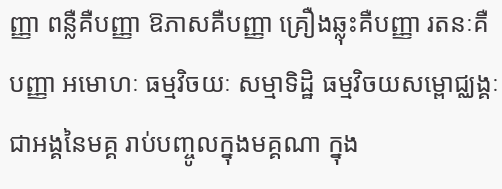ញ្ញា ពន្លឺគឺបញ្ញា ឱភាសគឺបញ្ញា គ្រឿងឆ្លុះគឺបញ្ញា រតនៈគឺបញ្ញា អមោហៈ ធម្មវិចយៈ សម្មាទិដ្ឋិ ធម្មវិចយសម្ពោជ្ឈង្គៈ ជាអង្គនៃមគ្គ រាប់បញ្ចូលក្នុងមគ្គណា ក្នុង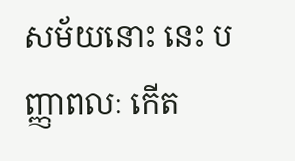សម័យនោះ នេះ បញ្ញាពលៈ កើត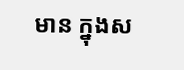មាន ក្នុងស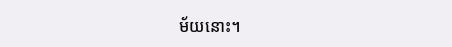ម័យនោះ។